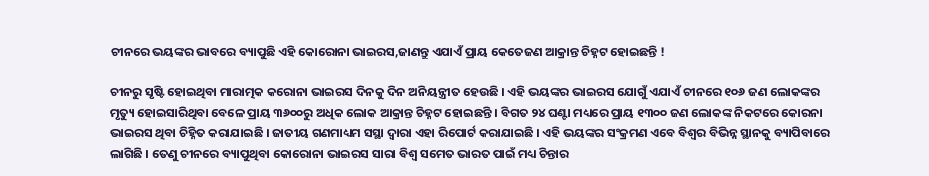ଚୀନରେ ଭୟଙ୍କର ଭାବରେ ବ୍ୟାପୁଛି ଏହି କୋରୋନା ଭାଇରସ,ଜାଣନ୍ତୁ ଏଯାଏଁ ପ୍ରାୟ କେତେଜଣ ଆକ୍ରାନ୍ତ ଚିହ୍ନଟ ହୋଇଛନ୍ତି !

ଚୀନରୁ ସୃଷ୍ଟି ହୋଇଥିବା ମାରାତ୍ମକ କରୋନା ଭାଇରସ ଦିନକୁ ଦିନ ଅନିୟନ୍ତ୍ରୀତ ହେଉଛି । ଏହି ଭୟଙ୍କର ଭାଇରସ ଯୋଗୁଁ ଏଯାଏଁ ଚୀନରେ ୧୦୬ ଜଣ ଲୋକଙ୍କର ମୃତ୍ୟୁ ହୋଇସାରିଥିବା ବେଳେ ପ୍ରାୟ ୩୬୦୦ରୁ ଅଧିକ ଲୋକ ଆକ୍ରାନ୍ତ ଚିହ୍ନଟ ହୋଇଛନ୍ତି । ବିଗତ ୨୪ ଘଣ୍ଟା ମଧ୍ୟରେ ପ୍ରାୟ ୧୩୦୦ ଜଣ ଲୋକଙ୍କ ନିକଟରେ କୋରନା ଭାଇରସ ଥିବା ଚିହ୍ନିତ କରାଯାଇଛି । ଜାତୀୟ ଗଣମାଧ୍ୟମ ସସ୍ଥା ଦ୍ୱାରା ଏହା ରିପୋର୍ଟ କରାଯାଇଛି । ଏହି ଭୟଙ୍କର ସଂକ୍ରମଣ ଏବେ ବିଶ୍ୱର ବିଭିନ୍ନ ସ୍ଥାନକୁ ବ୍ୟାପିବାରେ ଲାଗିଛି । ତେଣୁ ଚୀନରେ ବ୍ୟାପୁଥିବା କୋରୋନା ଭାଇରସ ସାରା ବିଶ୍ୱ ସମେତ ଭାରତ ପାଇଁ ମଧ୍ୟ ଚିନ୍ତାର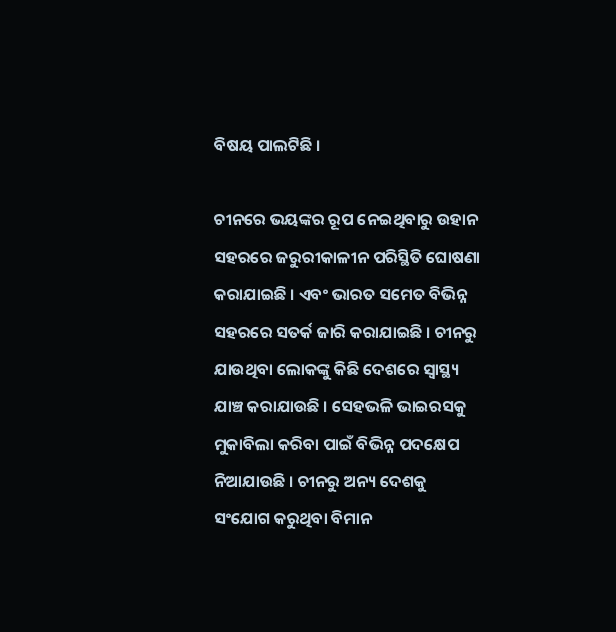ବିଷୟ ପାଲଟିଛି ।

ଚୀନରେ ଭୟଙ୍କର ରୂପ ନେଇଥିବାରୁ ଉହାନ ସହରରେ ଜରୁରୀକାଳୀନ ପରିସ୍ଥିତି ଘୋଷଣା କରାଯାଇଛି । ଏବଂ ଭାରତ ସମେତ ବିଭିନ୍ନ ସହରରେ ସତର୍କ ଜାରି କରାଯାଇଛି । ଚୀନରୁ ଯାଉଥିବା ଲୋକଙ୍କୁ କିଛି ଦେଶରେ ସ୍ୱାସ୍ଥ୍ୟ ଯାଞ୍ଚ କରାଯାଉଛି । ସେହଭଳି ଭାଇରସକୁ ମୁକାବିଲା କରିବା ପାଇଁ ବିଭିନ୍ନ ପଦକ୍ଷେପ ନିଆଯାଉଛି । ଚୀନରୁ ଅନ୍ୟ ଦେଶକୁ ସଂଯୋଗ କରୁଥିବା ବିମାନ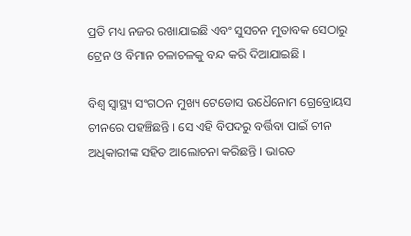ପ୍ରତି ମଧ୍ୟ ନଜର ରଖାଯାଇଛି ଏବଂ ସୁସଚନ ମୁତାବକ ସେଠାରୁ ଟ୍ରେନ ଓ ବିମାନ ଚଳାଚଳକୁ ବନ୍ଦ କରି ଦିଆଯାଇଛି ।

ବିଶ୍ୱ ସ୍ୱାସ୍ଥ୍ୟ ସଂଗଠନ ମୁଖ୍ୟ ଟେଡୋସ ଉଧୈନୋମ ଗ୍ରେବ୍ରୋୟସ ଚୀନରେ ପହଞ୍ଚିଛନ୍ତି । ସେ ଏହି ବିପଦରୁ ବର୍ତ୍ତିବା ପାଇଁ ଚୀନ ଅଧିକାରୀଙ୍କ ସହିତ ଆଲୋଚନା କରିଛନ୍ତି । ଭାରତ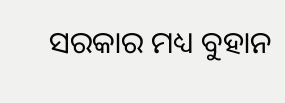ସରକାର ମଧ୍ୟ ବୁହାନ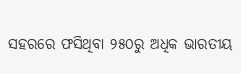ସହରରେ ଫସିଥିବା ୨୫୦ରୁ ଅଧିକ ଭାରତୀୟ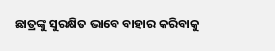ଛାତ୍ରଙ୍କୁ ସୁରକ୍ଷିତ ଭାବେ ବାହାର କରିବାକୁ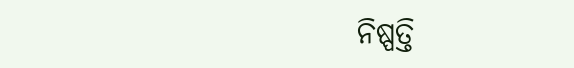ନିଷ୍ପତ୍ତି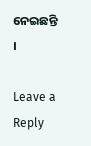ନେଇଛନ୍ତି ।

Leave a Reply